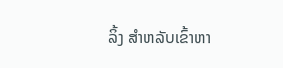ລິ້ງ ສຳຫລັບເຂົ້າຫາ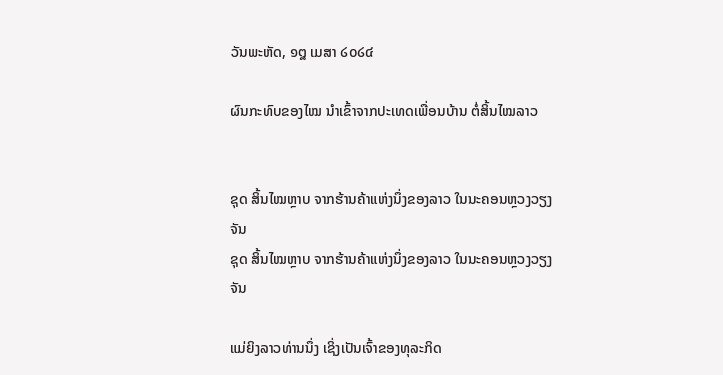ວັນພະຫັດ, ໑໘ ເມສາ ໒໐໒໔

ຜົນກະທົບຂອງໄໝ ນໍາເຂົ້າຈາກປະເທດເພື່ອນບ້ານ ຕໍ່ສິ້ນໄໝລາວ


ຊຸດ ສິ້ນໄໝຫຼາບ ຈາກຮ້ານຄ້າແຫ່ງນຶ່ງຂອງລາວ ໃນນະຄອນຫຼວງວຽງຈັນ
ຊຸດ ສິ້ນໄໝຫຼາບ ຈາກຮ້ານຄ້າແຫ່ງນຶ່ງຂອງລາວ ໃນນະຄອນຫຼວງວຽງຈັນ

ແມ່ຍິງລາວທ່ານນຶ່ງ ເຊິ່ງເປັນເຈົ້າຂອງທຸລະກິດ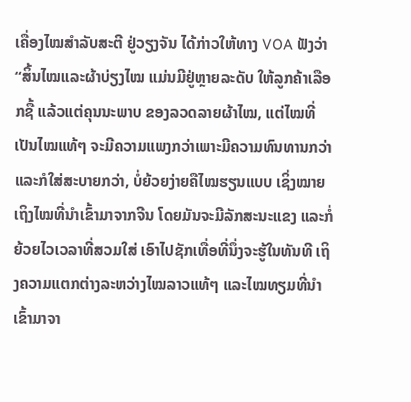ເຄື່ອງໄໝສໍາລັບສະຕີ ຢູ່ວຽງຈັນ ໄດ້ກ່າວໃຫ້ທາງ VOA ຟັງວ່າ “ສິ້ນໄໝແລະຜ້າບ່ຽງໄໝ ແມ່ນມີຢູ່ຫຼາຍລະດັບ ໃຫ້ລູກຄ້າເລືອກຊື້ ແລ້ວແຕ່ຄຸນນະພາບ ຂອງລວດລາຍຜ້າໄໝ, ແຕ່ໄໝທີ່ເປັນໄໝແທ້ໆ ຈະມີຄວາມແພງກວ່າເພາະມີຄວາມທົນທານກວ່າ ແລະກໍໃສ່ສະບາຍກວ່າ, ບໍ່ຍ້ວຍງ່າຍຄືໄໝຮຽນແບບ ເຊິ່ງໝາຍເຖິງໄໝທີ່ນໍາເຂົ້າມາຈາກຈີນ ໂດຍມັນຈະມີລັກສະນະແຂງ ແລະກໍ່ຍ້ວຍໄວເວລາທີ່ສວມໃສ່ ເອົາໄປຊັກເທື່ອທີ່ນຶ່ງຈະຮູ້ໃນທັນທີ ເຖິງຄວາມແຕກຕ່າງລະຫວ່າງໄໝລາວແທ້ໆ ແລະໄໝທຽມທີ່ນໍາເຂົ້າມາຈາ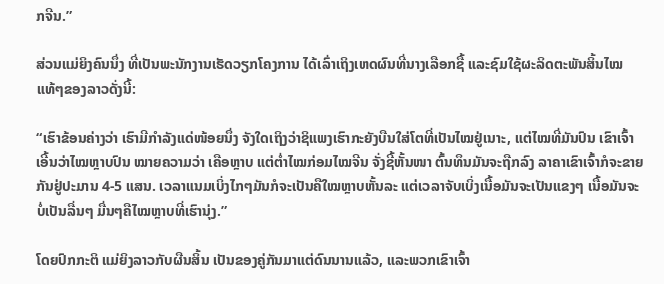ກຈີນ.”

ສ່ວນແມ່ຍິງຄົນນຶ່ງ ທີ່ເປັນພະນັກງານເຮັດວຽກໂຄງການ ໄດ້ເລົ່າເຖິງເຫດຜົນທີ່ນາງເລືອກຊື້ ແລະຊົມໃຊ້ຜະລິດຕະພັນສິ້ນໄໝແທ້ໆຂອງລາວດັ່ງນີ້:

“ເຮົາຂ້ອນຄ່າງວ່າ ເຮົາມີກໍາລັງແດ່ໜ້ອຍນຶ່ງ ຈັງໃດເຖິງວ່າຊິແພງເຮົາກະຍັງບືນໃສ່ໂຕທີ່ເປັນໄໝຢູ່ເນາະ, ແຕ່ໄໝທີ່ມັນປົນ ເຂົາເຈົ້າເອີ້ນວ່າໄໝຫຼາບປົນ ໝາຍຄວາມວ່າ ເຄືອຫຼາບ ແຕ່ຕໍ່າໄໝກ່ອມໄໝຈີນ ຈັ່ງຊີ້ຫັ້ນໜາ ຕົ້ນທຶນມັນຈະຖືກລົງ ລາຄາເຂົາເຈົ້າກໍຈະຂາຍກັນຢູ່ປະມານ 4-5 ແສນ. ເວລາແນມເບິ່ງໄກໆມັນກໍຈະເປັນຄືໃໝຫຼາບຫັ້ນລະ ແຕ່ເວລາຈັບເບິ່ງເນື້ອມັນຈະເປັນແຂງໆ ເນື້ອມັນຈະບໍ່ເປັນລື່ນໆ ມື່ນໆຄືໄໝຫຼາບທີ່ເຮົານຸ່ງ.”

ໂດຍປົກກະຕິ ແມ່ຍິງລາວກັບຜືນສິ້ນ ເປັນຂອງຄູ່ກັນມາແຕ່ດົນນານແລ້ວ, ແລະພວກເຂົາເຈົ້າ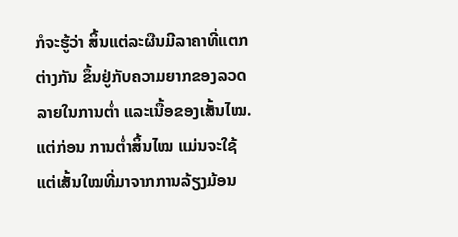ກໍຈະຮູ້ວ່າ ສິ້ນແຕ່ລະຜືນມີລາຄາທີ່ແຕກຕ່າງກັນ ຂຶ້ນຢູ່ກັບຄວາມຍາກຂອງລວດລາຍໃນການຕໍ່າ ແລະເນື້ອຂອງເສັ້ນໄໝ. ແຕ່ກ່ອນ ການຕໍ່າສິ້ນໄໝ ແມ່ນຈະໃຊ້ແຕ່ເສັ້ນໃໝທີ່ມາຈາກການລ້ຽງມ້ອນ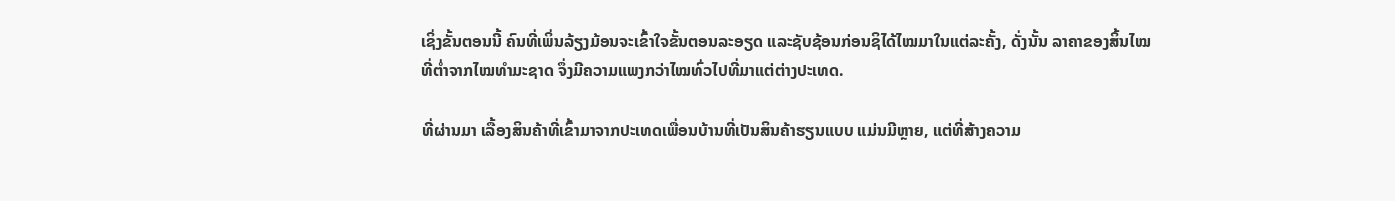ເຊິ່ງຂັ້ນຕອນນີ້ ຄົນທີ່ເພິ່ນລ້ຽງມ້ອນຈະເຂົ້າໃຈຂັ້ນຕອນລະອຽດ ແລະຊັບຊ້ອນກ່ອນຊິໄດ້ໄໝມາໃນແຕ່ລະຄັ້ງ, ດັ່ງນັ້ນ ລາຄາຂອງສິ້ນໄໝທີ່ຕໍ່າຈາກໄໝທໍາມະຊາດ ຈຶ່ງມີຄວາມແພງກວ່າໄໝທົ່ວໄປທີ່ມາແຕ່ຕ່າງປະເທດ.

ທີ່ຜ່ານມາ ເລື້ອງສິນຄ້າທີ່ເຂົ້າມາຈາກປະເທດເພື່ອນບ້ານທີ່ເປັນສິນຄ້າຮຽນແບບ ແມ່ນມີຫຼາຍ, ແຕ່ທີ່ສ້າງຄວາມ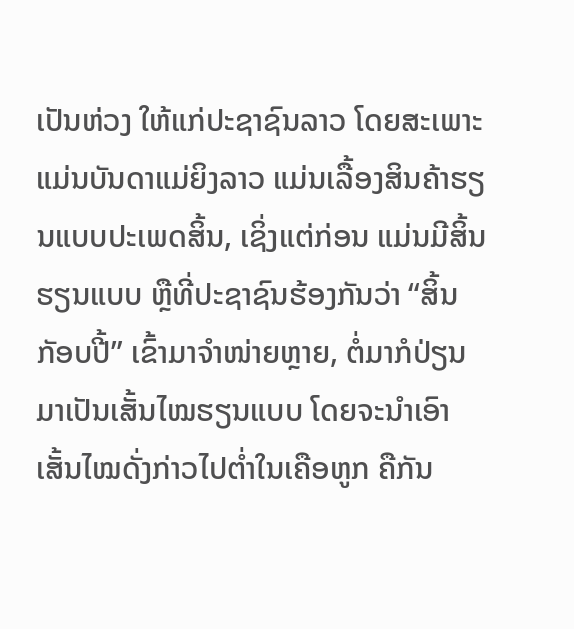ເປັນຫ່ວງ ໃຫ້ແກ່ປະຊາຊົນລາວ ໂດຍສະເພາະແມ່ນບັນດາແມ່ຍິງລາວ ແມ່ນເລື້ອງສິນຄ້າຮຽນແບບປະເພດສິ້ນ, ເຊິ່ງແຕ່ກ່ອນ ແມ່ນມີສິ້ນຮຽນແບບ ຫຼືທີ່ປະຊາຊົນຮ້ອງກັນວ່າ “ສິ້ນກັອບປີ້” ເຂົ້າມາຈໍາໜ່າຍຫຼາຍ, ຕໍ່ມາກໍປ່ຽນມາເປັນເສັ້ນໄໝຮຽນແບບ ໂດຍຈະນໍາເອົາເສັ້ນໄໝດັ່ງກ່າວໄປຕໍ່າໃນເຄືອຫູກ ຄືກັນ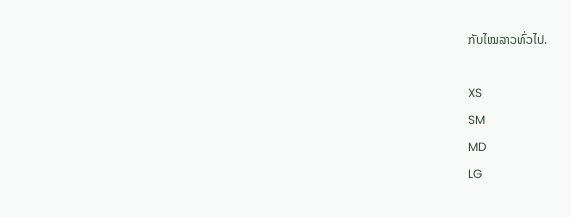ກັບໄໝລາວທົ່ວໄປ.

XS
SM
MD
LG